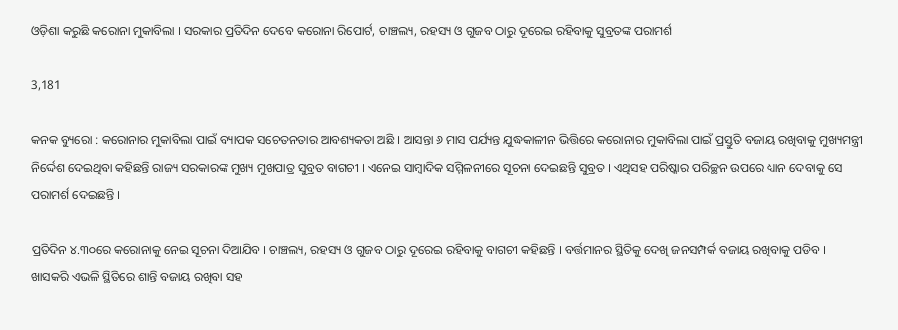ଓଡ଼ିଶା କରୁଛି କରୋନା ମୁକାବିଲା । ସରକାର ପ୍ରତିଦିନ ଦେବେ କରୋନା ରିପୋର୍ଟ, ଚାଞ୍ଚଲ୍ୟ, ରହସ୍ୟ ଓ ଗୁଜବ ଠାରୁ ଦୂରେଇ ରହିବାକୁ ସୁବ୍ରତଙ୍କ ପରାମର୍ଶ

3,181

କନକ ବ୍ୟୁରୋ : କରୋନାର ମୁକାବିଲା ପାଇଁ ବ୍ୟାପକ ସଚେତନତାର ଆବଶ୍ୟକତା ଅଛି । ଆସନ୍ତା ୬ ମାସ ପର୍ଯ୍ୟନ୍ତ ଯୁଦ୍ଧକାଳୀନ ଭିତ୍ତିରେ କରୋନାର ମୁକାବିଲା ପାଇଁ ପ୍ରସ୍ତୁତି ବଜାୟ ରଖିବାକୁ ମୁଖ୍ୟମନ୍ତ୍ରୀ ନିର୍ଦ୍ଦେଶ ଦେଇଥିବା କହିଛନ୍ତି ରାଜ୍ୟ ସରକାରଙ୍କ ମୁଖ୍ୟ ମୁଖପାତ୍ର ସୁବ୍ରତ ବାଗଚୀ । ଏନେଇ ସାମ୍ବାଦିକ ସମ୍ମିଳନୀରେ ସୂଚନା ଦେଇଛନ୍ତି ସୁବ୍ରତ । ଏଥିସହ ପରିଷ୍କାର ପରିଚ୍ଛନ ଉପରେ ଧ୍ୟାନ ଦେବାକୁ ସେ ପରାମର୍ଶ ଦେଇଛନ୍ତି ।

ପ୍ରତିଦିନ ୪.୩୦ରେ କରୋନାକୁ ନେଇ ସୂଚନା ଦିଆଯିବ । ଚାଞ୍ଚଲ୍ୟ, ରହସ୍ୟ ଓ ଗୁଜବ ଠାରୁ ଦୂରେଇ ରହିବାକୁ ବାଗଚୀ କହିଛନ୍ତି । ବର୍ତ୍ତମାନର ସ୍ଥିତିକୁ ଦେଖି ଜନସମ୍ପର୍କ ବଜାୟ ରଖିବାକୁ ପଡିବ । ଖାସକରି ଏଭଳି ସ୍ଥିତିରେ ଶାନ୍ତି ବଜାୟ ରଖିବା ସହ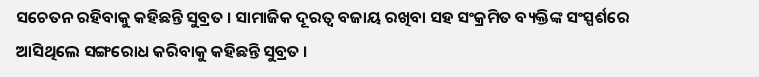ସଚେତନ ରହିବାକୁ କହିଛନ୍ତି ସୁବ୍ରତ । ସାମାଜିକ ଦୂରତ୍ୱ ବଜାୟ ରଖିବା ସହ ସଂକ୍ରମିତ ବ୍ୟକ୍ତିଙ୍କ ସଂସ୍ପର୍ଶରେ ଆସିଥିଲେ ସଙ୍ଗରୋଧ କରିବାକୁ କହିଛନ୍ତି ସୁବ୍ରତ ।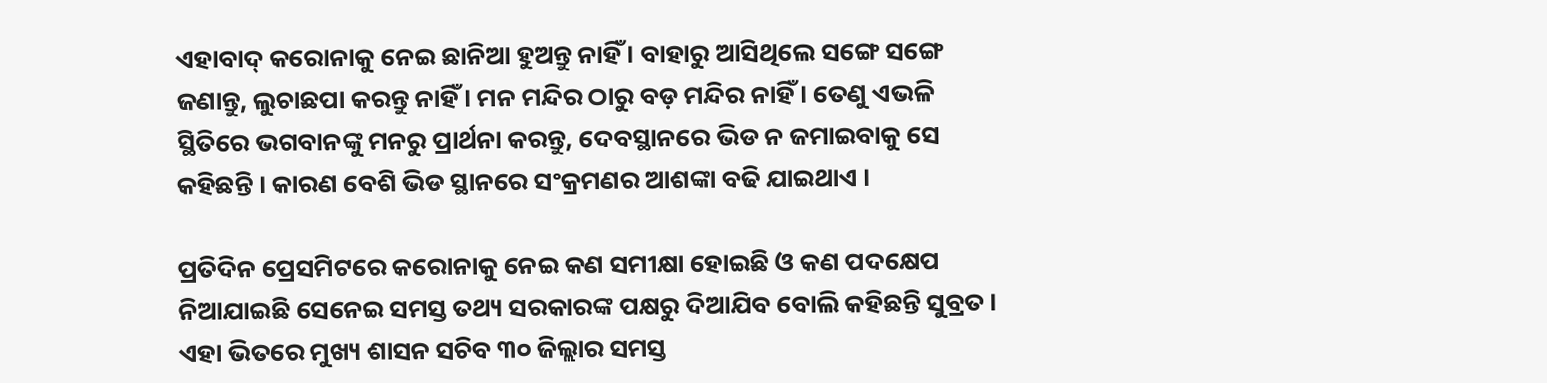ଏହାବାଦ୍ କରୋନାକୁ ନେଇ ଛାନିଆ ହୁଅନ୍ତୁ ନାହିଁ । ବାହାରୁ ଆସିଥିଲେ ସଙ୍ଗେ ସଙ୍ଗେ ଜଣାନ୍ତୁ, ଲୁଚାଛପା କରନ୍ତୁ ନାହିଁ । ମନ ମନ୍ଦିର ଠାରୁ ବଡ଼ ମନ୍ଦିର ନାହିଁ । ତେଣୁ ଏଭଳି ସ୍ଥିତିରେ ଭଗବାନଙ୍କୁ ମନରୁ ପ୍ରାର୍ଥନା କରନ୍ତୁ, ଦେବସ୍ଥାନରେ ଭିଡ ନ ଜମାଇବାକୁ ସେ କହିଛନ୍ତି । କାରଣ ବେଶି ଭିଡ ସ୍ଥାନରେ ସଂକ୍ରମଣର ଆଶଙ୍କା ବଢି ଯାଇଥାଏ ।

ପ୍ରତିଦିନ ପ୍ରେସମିଟରେ କରୋନାକୁ ନେଇ କଣ ସମୀକ୍ଷା ହୋଇଛି ଓ କଣ ପଦକ୍ଷେପ ନିଆଯାଇଛି ସେନେଇ ସମସ୍ତ ତଥ୍ୟ ସରକାରଙ୍କ ପକ୍ଷରୁ ଦିଆଯିବ ବୋଲି କହିଛନ୍ତି ସୁବ୍ରତ । ଏହା ଭିତରେ ମୁଖ୍ୟ ଶାସନ ସଚିବ ୩୦ ଜିଲ୍ଲାର ସମସ୍ତ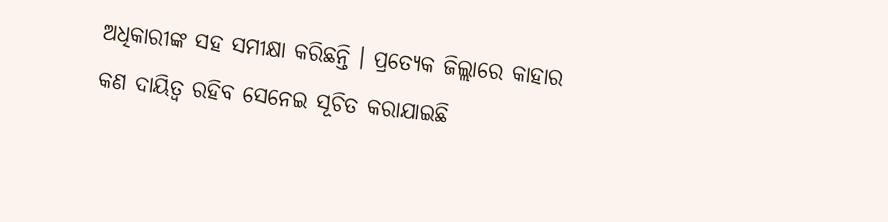ଅଧିକାରୀଙ୍କ ସହ ସମୀକ୍ଷା କରିଛନ୍ତି । ପ୍ରତ୍ୟେକ ଜିଲ୍ଲାରେ କାହାର କଣ ଦାୟିତ୍ୱ ରହିବ ସେନେଇ ସୂଚିତ କରାଯାଇଛି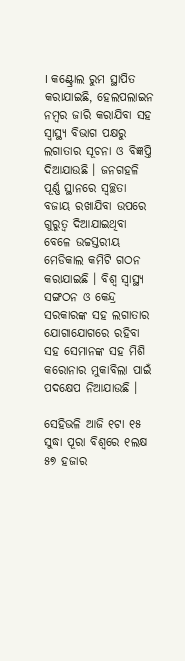। କଣ୍ଟ୍ରୋଲ ରୁମ ସ୍ଥାପିତ କରାଯାଇଛି, ହେଲପଲାଇନ ନମ୍ବର ଜାରି କରାଯିବା ସହ ସ୍ୱାସ୍ଥ୍ୟ ବିଭାଗ ପକ୍ଷରୁ ଲଗାତାର ସୂଚନା ଓ ବିଜ୍ଞପ୍ତି ଦିଆଯାଉଛି । ଜନଗହଳି ପୂର୍ଣ୍ଣ ସ୍ଥାନରେ ସ୍ୱଚ୍ଛତା ବଜାୟ ରଖାଯିବା ଉପରେ ଗୁରୁତ୍ୱ ଦିଆଯାଇଥିବା ବେଳେ ଉଚ୍ଚସ୍ତରୀୟ ମେଡିକାଲ କମିଟି ଗଠନ କରାଯାଇଛି । ବିଶ୍ୱ ସ୍ୱାସ୍ଥ୍ୟ ସଙ୍ଗଠନ ଓ କେନ୍ଦ୍ର ସରକାରଙ୍କ ସହ ଲଗାତାର ଯୋଗାଯୋଗରେ ରହିବା ସହ ସେମାନଙ୍କ ସହ ମିଶି କରୋନାର ମୁକାବିଲା ପାଇଁ ପଦକ୍ଷେପ ନିଆଯାଉଛି ।

ସେହିଭଳି ଆଜି ୧ଟା ୧୫ ସୁଦ୍ଧା ପୂରା ବିଶ୍ୱରେ ୧ଲକ୍ଷ ୫୭ ହଜାର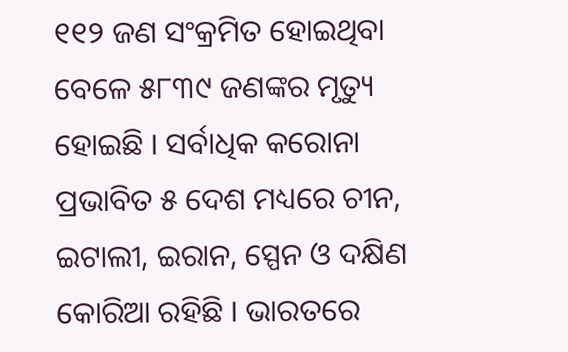୧୧୨ ଜଣ ସଂକ୍ରମିତ ହୋଇଥିବା ବେଳେ ୫୮୩୯ ଜଣଙ୍କର ମୃତ୍ୟୁ ହୋଇଛି । ସର୍ବାଧିକ କରୋନା ପ୍ରଭାବିତ ୫ ଦେଶ ମଧ୍ୟରେ ଚୀନ, ଇଟାଲୀ, ଇରାନ, ସ୍ପେନ ଓ ଦକ୍ଷିଣ କୋରିଆ ରହିଛି । ଭାରତରେ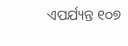ଏପର୍ଯ୍ୟନ୍ତ ୧୦୭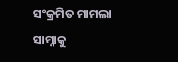ସଂକ୍ରମିତ ମାମଲା ସାମ୍ନାକୁ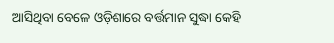ଆସିଥିବା ବେଳେ ଓଡ଼ିଶାରେ ବର୍ତ୍ତମାନ ସୁଦ୍ଧା କେହି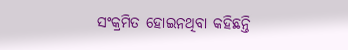ସଂକ୍ରମିତ ହୋଇନଥିବା କହିଛନ୍ତି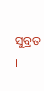ସୁବ୍ରତ ।